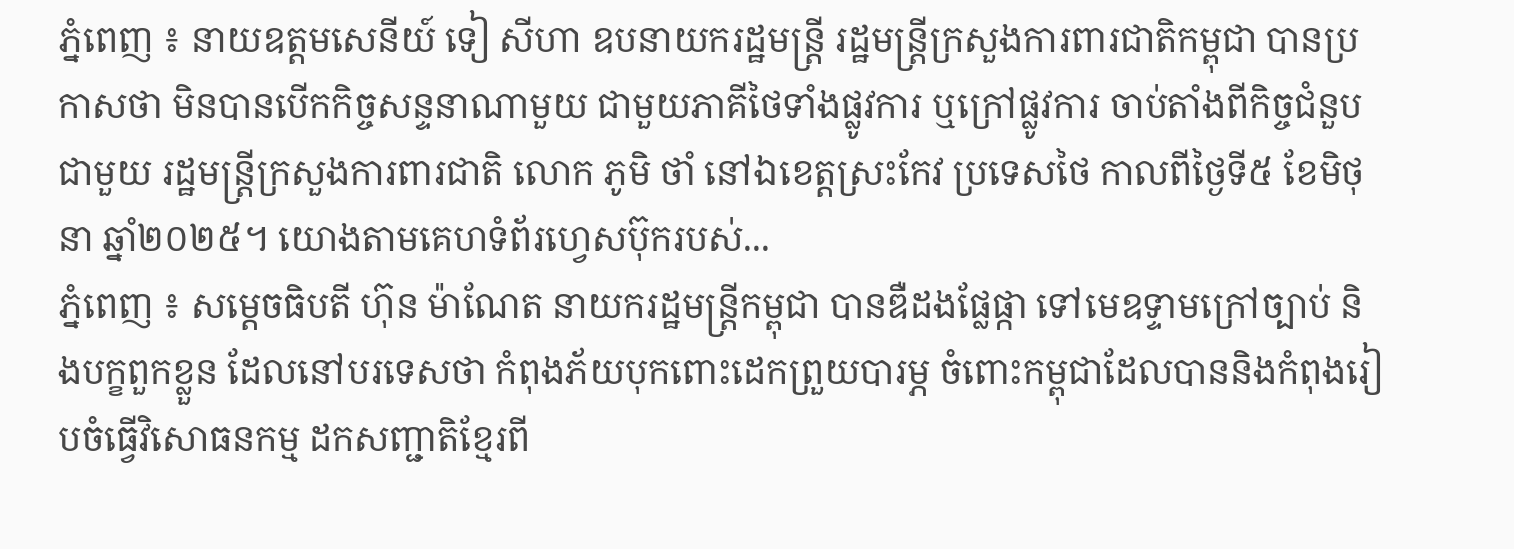ភ្នំពេញ ៖ នាយឧត្តមសេនីយ៍ ទៀ សីហា ឧបនាយករដ្ឋមន្ត្រី រដ្ឋមន្ត្រីក្រសួងការពារជាតិកម្ពុជា បានប្រកាសថា មិនបានបើកកិច្ចសន្ទនាណាមួយ ជាមួយភាគីថៃទាំងផ្លូវការ ឬក្រៅផ្លូវការ ចាប់តាំងពីកិច្ចជំនួបជាមួយ រដ្ឋមន្ត្រីក្រសួងការពារជាតិ លោក ភូមិ ថាំ នៅឯខេត្តស្រះកែវ ប្រទេសថៃ កាលពីថ្ងៃទី៥ ខែមិថុនា ឆ្នាំ២០២៥។ យោងតាមគេហទំព័រហ្វេសប៊ុករបស់...
ភ្នំពេញ ៖ សម្តេចធិបតី ហ៊ុន ម៉ាណែត នាយករដ្ឋមន្រ្តីកម្ពុជា បានឌឺដងផ្លែផ្កា ទៅមេឧទ្ទាមក្រៅច្បាប់ និងបក្ខពួកខ្លួន ដែលនៅបរទេសថា កំពុងភ័យបុកពោះដេកព្រួយបារម្ភ ចំពោះកម្ពុជាដែលបាននិងកំពុងរៀបចំធ្វើវិសោធនកម្ម ដកសញ្ជាតិខ្មែរពី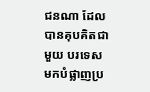ជនណា ដែលបានគុបគិតជាមួយ បរទេសមកបំផ្លាញប្រ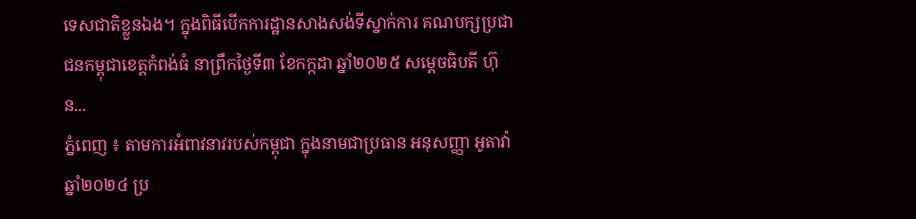ទេសជាតិខ្លួនឯង។ ក្នុងពិធីបើកការដ្ឋានសាងសង់ទីស្នាក់ការ គណបក្សប្រជាជនកម្ពុជាខេត្តកំពង់ធំ នាព្រឹកថ្ងៃទី៣ ខែកក្កដា ឆ្នាំ២០២៥ សម្តេចធិបតី ហ៊ុន...
ភ្នំពេញ ៖ តាមការអំពាវនាវរបស់កម្ពុជា ក្នុងនាមជាប្រធាន អនុសញ្ញា អូតាវ៉ាឆ្នាំ២០២៤ ប្រ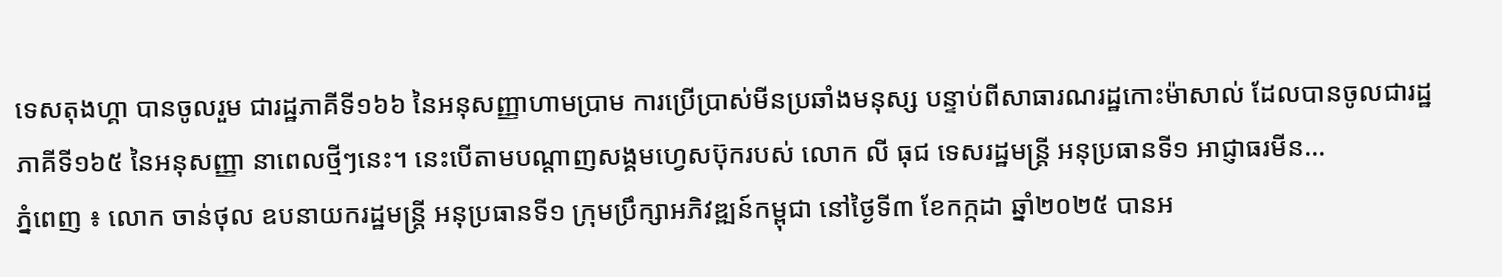ទេសតុងហ្គា បានចូលរួម ជារដ្ឋភាគីទី១៦៦ នៃអនុសញ្ញាហាមប្រាម ការប្រើប្រាស់មីនប្រឆាំងមនុស្ស បន្ទាប់ពីសាធារណរដ្ឋកោះម៉ាសាល់ ដែលបានចូលជារដ្ឋភាគីទី១៦៥ នៃអនុសញ្ញា នាពេលថ្មីៗនេះ។ នេះបើតាមបណ្ដាញសង្គមហ្វេសប៊ុករបស់ លោក លី ធុជ ទេសរដ្ឋមន្រ្តី អនុប្រធានទី១ អាជ្ញាធរមីន...
ភ្នំពេញ ៖ លោក ចាន់ថុល ឧបនាយករដ្ឋមន្ត្រី អនុប្រធានទី១ ក្រុមប្រឹក្សាអភិវឌ្ឍន៍កម្ពុជា នៅថ្ងៃទី៣ ខែកក្កដា ឆ្នាំ២០២៥ បានអ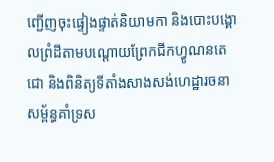ញ្ជើញចុះផ្ទៀងផ្ទាត់និយាមកា និងបោះបង្គោលព្រំដីតាមបណ្ដោយព្រែកជីកហ្វូណនតេជោ និងពិនិត្យទីតាំងសាងសង់ហេដ្ឋារចនាសម្ព័ន្ធគាំទ្រស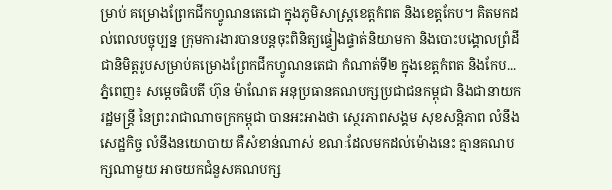ម្រាប់ គម្រោងព្រែកជីកហ្វូណនតេជោ ក្នុងភូមិសាស្ត្រខេត្តកំពត និងខេត្តកែប។ គិតមកដល់ពេលបច្ចុប្បន្ន ក្រុមការងារបានបន្តចុះពិនិត្យផ្ទៀងផ្ទាត់និយាមកា និងបោះបង្គោលព្រំដីជានិមិត្តរូបសម្រាប់គម្រោងព្រែកជីកហ្វូណនតេជា កំណាត់ទី២ ក្នុងខេត្តកំពត និងកែប...
ភ្នំពេញ៖ សម្តេចធិបតី ហ៊ុន ម៉ាណែត អនុប្រធានគណបក្សប្រជាជនកម្ពុជា និងជានាយករដ្ឋមន្រ្តី នៃព្រះរាជាណាចក្រកម្ពុជា បានអះអាងថា ស្ថេរភាពសង្គម សុខសន្តិភាព លំនឹងសេដ្ឋកិច្ច លំនឹងនយោបាយ គឺសំខាន់ណាស់ ខណៈដែលមកដល់ម៉ោងនេះ គ្មានគណបក្សណាមួយ អាចយកជំនួសគណបក្ស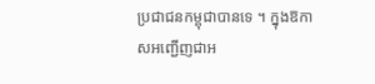ប្រជាជនកម្ពុជាបានទេ ។ ក្នុងឱកាសអញ្ជើញជាអ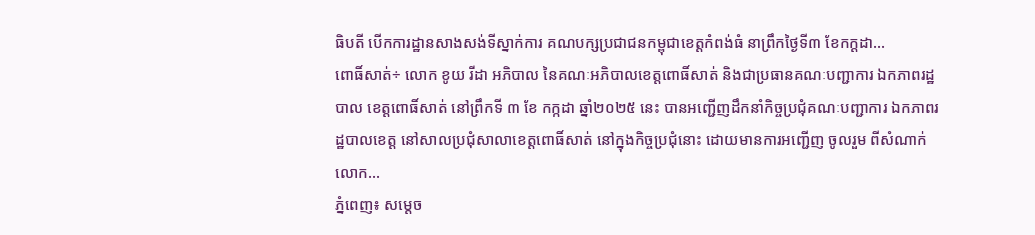ធិបតី បើកការដ្ឋានសាងសង់ទីស្នាក់ការ គណបក្សប្រជាជនកម្ពុជាខេត្តកំពង់ធំ នាព្រឹកថ្ងៃទី៣ ខែកក្ដដា...
ពោធិ៍សាត់÷ លោក ខូយ រីដា អភិបាល នៃគណៈអភិបាលខេត្តពោធិ៍សាត់ និងជាប្រធានគណៈបញ្ជាការ ឯកភាពរដ្ឋបាល ខេត្តពោធិ៍សាត់ នៅព្រឹកទី ៣ ខែ កក្កដា ឆ្នាំ២០២៥ នេះ បានអញ្ជើញដឹកនាំកិច្ចប្រជុំគណៈបញ្ជាការ ឯកភាពរដ្ឋបាលខេត្ត នៅសាលប្រជុំសាលាខេត្តពោធិ៍សាត់ នៅក្នុងកិច្ចប្រជុំនោះ ដោយមានការអញ្ជើញ ចូលរួម ពីសំណាក់លោក...
ភ្នំពេញ៖ សម្តេច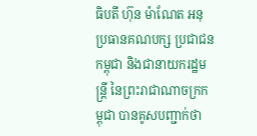ធិបតី ហ៊ុន ម៉ាណែត អនុប្រធានគណបក្ស ប្រជាជនកម្ពុជា និងជានាយករដ្ឋមន្រ្តី នៃព្រះរាជាណាចក្រកម្ពុជា បានគូសបញ្ជាក់ថា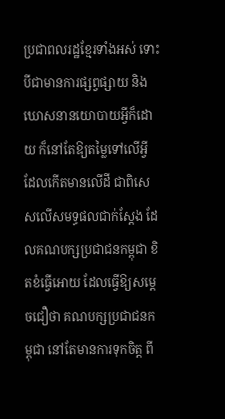ប្រជាពលរដ្ឋខ្មែរទាំងអស់ ទោះបីជាមានការផ្សព្វផ្សាយ និងឃោសនានយោបាយអ្វីក៏ដោយ ក៏នៅតែឱ្យតម្លៃទៅលើអ្វី ដែលកើតមានលើដី ជាពិសេសលើសមទ្ធផលជាក់ស្តែង ដែលគណបក្សប្រជាជនកម្ពុជា ខិតខំធ្វើអោយ ដែលធ្វើឱ្យសម្តេចជឿថា គណបក្សប្រជាជនកម្ពុជា នៅតែមានការទុកចិត្ត ពី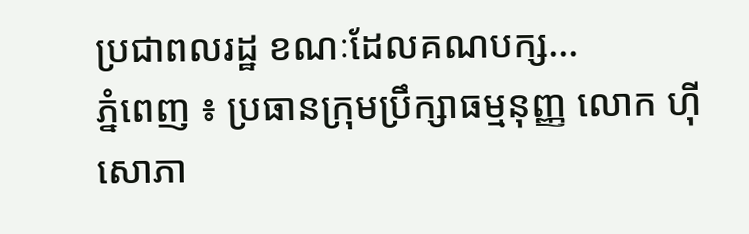ប្រជាពលរដ្ឋ ខណៈដែលគណបក្ស...
ភ្នំពេញ ៖ ប្រធានក្រុមប្រឹក្សាធម្មនុញ្ញ លោក ហ៊ី សោភា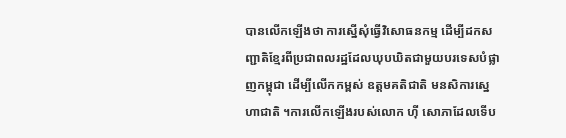បានលើកឡើងថា ការស្នើសុំធ្វើវិសោធនកម្ម ដើម្បីដកសញ្ជាតិខ្មែរពីប្រជាពលរដ្ឋដែលឃុបឃិតជាមួយបរទេសបំផ្លាញកម្ពុជា ដើម្បីលើកកម្ពស់ ឧត្ដមគតិជាតិ មនសិការស្នេហាជាតិ ។ការលើកឡើងរបស់លោក ហ៊ី សោភាដែលទើប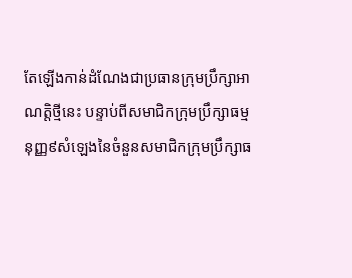តែឡើងកាន់ដំណែងជាប្រធានក្រុមប្រឹក្សាអាណត្តិថ្មីនេះ បន្ទាប់ពីសមាជិកក្រុមប្រឹក្សាធម្មនុញ្ញ៩សំឡេងនៃចំនួនសមាជិកក្រុមប្រឹក្សាធ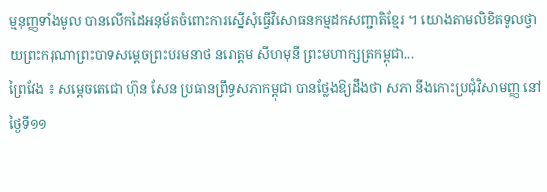ម្មនុញ្ញទាំងមូល បានលើកដៃអនុម័តចំពោះការស្នើសុំធ្វើវិសោធនកម្មដកសញ្ជាតិខ្មែរ ។ យោងតាមលិខិតទូលថ្វាយព្រះករុណាព្រះបាទសម្តេចព្រះបរមនាថ នរោត្តម សីហមុនី ព្រះមហាក្សត្រកម្ពុជា...
ព្រៃវែង ៖ សម្ដេចតេជោ ហ៊ុន សែន ប្រធានព្រឹទ្ធសភាកម្ពុជា បានថ្លែងឱ្យដឹងថា សភា នឹងកោះប្រជុំវិសាមញ្ញ នៅថ្ងៃទី១១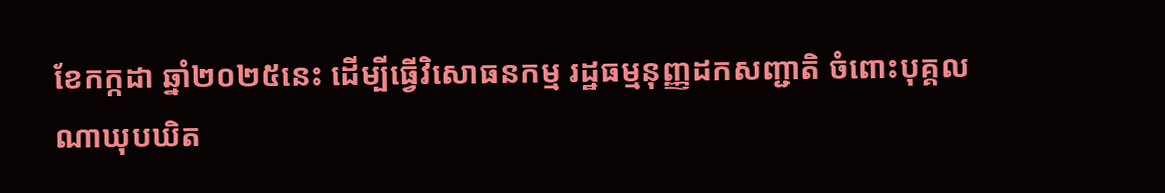ខែកក្កដា ឆ្នាំ២០២៥នេះ ដើម្បីធ្វើវិសោធនកម្ម រដ្ឋធម្មនុញ្ញដកសញ្ជាតិ ចំពោះបុគ្គលណាឃុបឃិត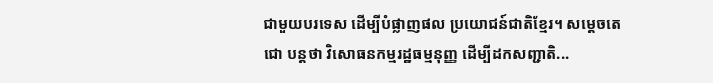ជាមួយបរទេស ដើម្បីបំផ្លាញផល ប្រយោជន៍ជាតិខ្មែរ។ សម្ដេចតេជោ បន្ដថា វិសោធនកម្មរដ្ឋធម្មនុញ្ញ ដើម្បីដកសញ្ជាតិ...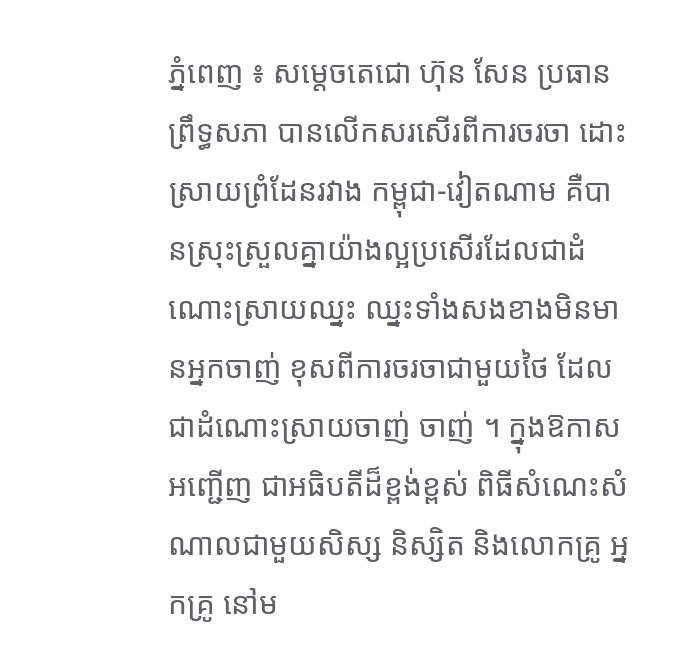ភ្នំពេញ ៖ សម្តេចតេជោ ហ៊ុន សែន ប្រធានព្រឹទ្ធសភា បានលើកសរសើរពីការចរចា ដោះស្រាយព្រំដែនរវាង កម្ពុជា-វៀតណាម គឺបានស្រុះស្រួលគ្នាយ៉ាងល្អប្រសើរដែលជាដំណោះស្រាយឈ្នះ ឈ្នះទាំងសងខាងមិនមានអ្នកចាញ់ ខុសពីការចរចាជាមួយថៃ ដែលជាដំណោះស្រាយចាញ់ ចាញ់ ។ ក្នុងឱកាសអញ្ជើញ ជាអធិបតីដ៏ខ្ពង់ខ្ពស់ ពិធីសំណេះសំណាលជាមួយសិស្ស និស្សិត និងលោកគ្រូ អ្នកគ្រូ នៅម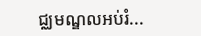ជ្ឈមណ្ឌលអប់រំ...